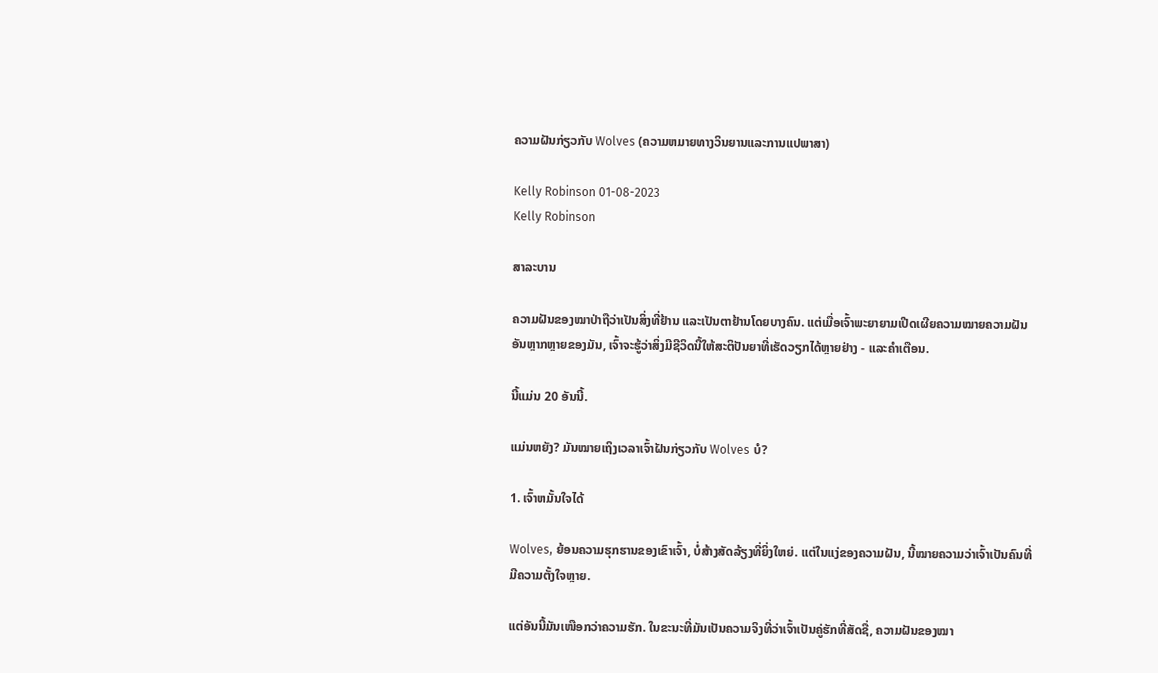ຄວາມຝັນກ່ຽວກັບ Wolves (ຄວາມຫມາຍທາງວິນຍານແລະການແປພາສາ)

Kelly Robinson 01-08-2023
Kelly Robinson

ສາລະບານ

ຄວາມຝັນຂອງໝາປ່າຖືວ່າເປັນສິ່ງທີ່ຢ້ານ ແລະເປັນຕາຢ້ານໂດຍບາງຄົນ. ແຕ່ເມື່ອເຈົ້າພະຍາຍາມເປີດເຜີຍຄວາມໝາຍຄວາມຝັນອັນຫຼາກຫຼາຍຂອງມັນ, ເຈົ້າຈະຮູ້ວ່າສິ່ງມີຊີວິດນີ້ໃຫ້ສະຕິປັນຍາທີ່ເຮັດວຽກໄດ້ຫຼາຍຢ່າງ - ແລະຄຳເຕືອນ.

ນີ້ແມ່ນ 20 ອັນນີ້.

ແມ່ນຫຍັງ? ມັນໝາຍເຖິງເວລາເຈົ້າຝັນກ່ຽວກັບ Wolves ບໍ?

1. ເຈົ້າຫມັ້ນໃຈໄດ້

Wolves, ຍ້ອນຄວາມຮຸກຮານຂອງເຂົາເຈົ້າ, ບໍ່ສ້າງສັດລ້ຽງທີ່ຍິ່ງໃຫຍ່. ແຕ່ໃນແງ່ຂອງຄວາມຝັນ, ນີ້ໝາຍຄວາມວ່າເຈົ້າເປັນຄົນທີ່ມີຄວາມຕັ້ງໃຈຫຼາຍ.

ແຕ່ອັນນີ້ມັນເໜືອກວ່າຄວາມຮັກ. ໃນຂະນະທີ່ມັນເປັນຄວາມຈິງທີ່ວ່າເຈົ້າເປັນຄູ່ຮັກທີ່ສັດຊື່, ຄວາມຝັນຂອງໝາ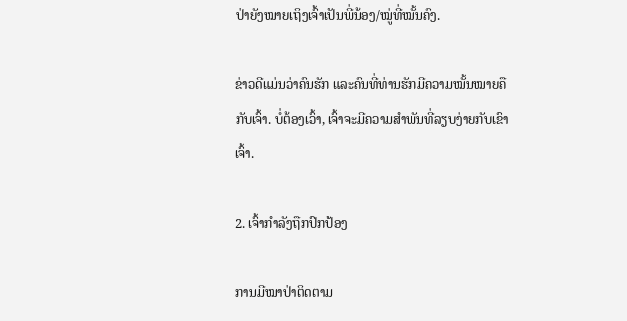ປ່າຍັງໝາຍເຖິງເຈົ້າເປັນພີ່ນ້ອງ/ໝູ່ທີ່ໝັ້ນຄົງ.

ຂ່າວດີແມ່ນວ່າຄົນຮັກ ແລະຄົນທີ່ທ່ານຮັກມີຄວາມໝັ້ນໝາຍຄືກັບເຈົ້າ. ບໍ່ຕ້ອງເວົ້າ, ເຈົ້າຈະມີຄວາມສຳພັນທີ່ລຽບງ່າຍກັບເຂົາເຈົ້າ.

2. ເຈົ້າກຳລັງຖືກປົກປ້ອງ

ການມີໝາປ່າຕິດຕາມ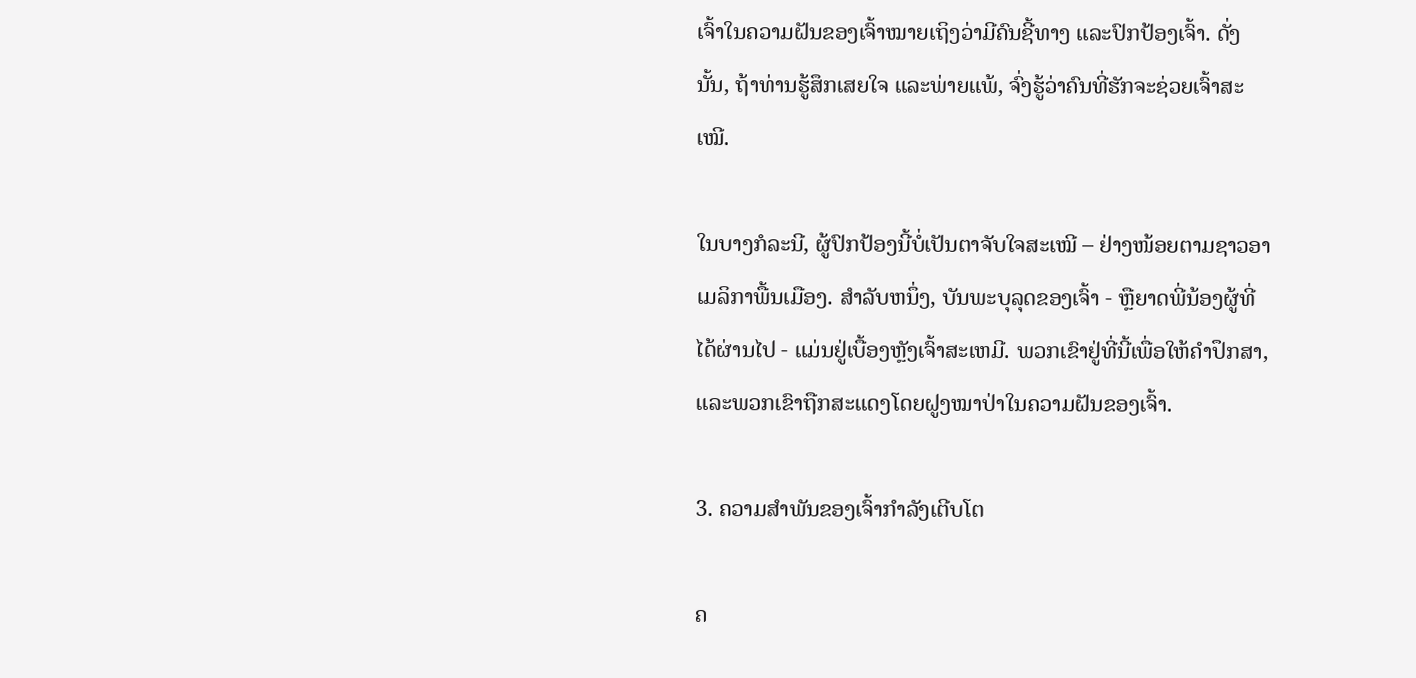ເຈົ້າໃນຄວາມຝັນຂອງເຈົ້າໝາຍເຖິງວ່າມີຄົນຊີ້ທາງ ແລະປົກປ້ອງເຈົ້າ. ດັ່ງນັ້ນ, ຖ້າທ່ານຮູ້ສຶກເສຍໃຈ ແລະພ່າຍແພ້, ຈົ່ງຮູ້ວ່າຄົນທີ່ຮັກຈະຊ່ວຍເຈົ້າສະເໝີ.

ໃນບາງກໍລະນີ, ຜູ້ປົກປ້ອງນີ້ບໍ່ເປັນຕາຈັບໃຈສະເໝີ – ຢ່າງໜ້ອຍຕາມຊາວອາເມລິກາພື້ນເມືອງ. ສໍາລັບຫນຶ່ງ, ບັນພະບຸລຸດຂອງເຈົ້າ - ຫຼືຍາດພີ່ນ້ອງຜູ້ທີ່ໄດ້ຜ່ານໄປ - ແມ່ນຢູ່ເບື້ອງຫຼັງເຈົ້າສະເຫມີ. ພວກເຂົາຢູ່ທີ່ນີ້ເພື່ອໃຫ້ຄຳປຶກສາ, ແລະພວກເຂົາຖືກສະແດງໂດຍຝູງໝາປ່າໃນຄວາມຝັນຂອງເຈົ້າ.

3. ຄວາມສໍາພັນຂອງເຈົ້າກໍາລັງເຕີບໂຕ

ຄ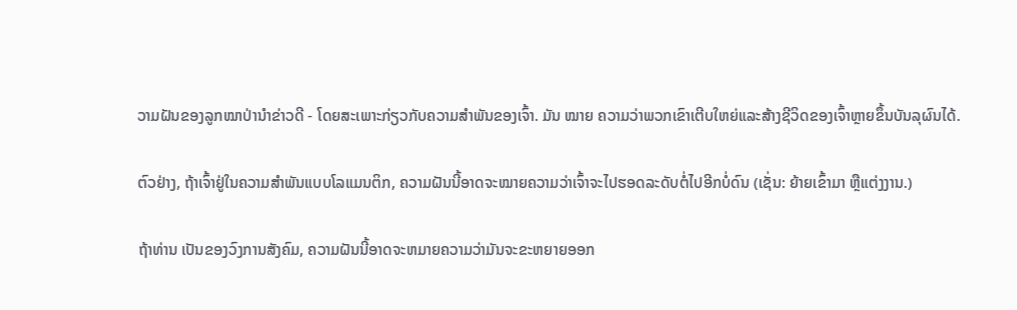ວາມຝັນຂອງລູກໝາປ່ານໍາຂ່າວດີ - ໂດຍສະເພາະກ່ຽວກັບຄວາມສໍາພັນຂອງເຈົ້າ. ມັນ ໝາຍ ຄວາມວ່າພວກເຂົາເຕີບໃຫຍ່ແລະສ້າງຊີວິດຂອງເຈົ້າຫຼາຍຂຶ້ນບັນລຸຜົນໄດ້.

ຕົວຢ່າງ, ຖ້າເຈົ້າຢູ່ໃນຄວາມສຳພັນແບບໂລແມນຕິກ, ຄວາມຝັນນີ້ອາດຈະໝາຍຄວາມວ່າເຈົ້າຈະໄປຮອດລະດັບຕໍ່ໄປອີກບໍ່ດົນ (ເຊັ່ນ: ຍ້າຍເຂົ້າມາ ຫຼືແຕ່ງງານ.)

ຖ້າທ່ານ ເປັນຂອງວົງການສັງຄົມ, ຄວາມຝັນນີ້ອາດຈະຫມາຍຄວາມວ່າມັນຈະຂະຫຍາຍອອກ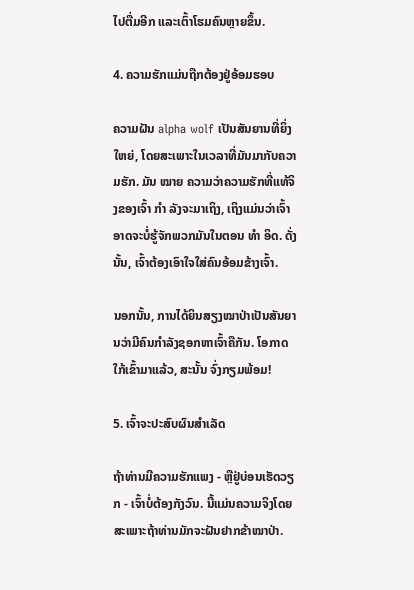ໄປຕື່ມອີກ ແລະເຕົ້າໂຮມຄົນຫຼາຍຂຶ້ນ.

4. ຄວາມຮັກແມ່ນຖືກຕ້ອງຢູ່ອ້ອມຮອບ

ຄວາມຝັນ alpha wolf ເປັນສັນຍານທີ່ຍິ່ງໃຫຍ່, ໂດຍສະເພາະໃນເວລາທີ່ມັນມາກັບຄວາມຮັກ. ມັນ ໝາຍ ຄວາມວ່າຄວາມຮັກທີ່ແທ້ຈິງຂອງເຈົ້າ ກຳ ລັງຈະມາເຖິງ, ເຖິງແມ່ນວ່າເຈົ້າອາດຈະບໍ່ຮູ້ຈັກພວກມັນໃນຕອນ ທຳ ອິດ. ດັ່ງນັ້ນ, ເຈົ້າຕ້ອງເອົາໃຈໃສ່ຄົນອ້ອມຂ້າງເຈົ້າ.

ນອກນັ້ນ, ການໄດ້ຍິນສຽງໝາປ່າເປັນສັນຍານວ່າມີຄົນກຳລັງຊອກຫາເຈົ້າຄືກັນ. ໂອກາດໃກ້ເຂົ້າມາແລ້ວ, ສະນັ້ນ ຈົ່ງກຽມພ້ອມ!

5. ເຈົ້າຈະປະສົບຜົນສໍາເລັດ

ຖ້າທ່ານມີຄວາມຮັກແພງ - ຫຼືຢູ່ບ່ອນເຮັດວຽກ - ເຈົ້າບໍ່ຕ້ອງກັງວົນ. ນີ້ແມ່ນຄວາມຈິງໂດຍສະເພາະຖ້າທ່ານມັກຈະຝັນຢາກຂ້າໝາປ່າ.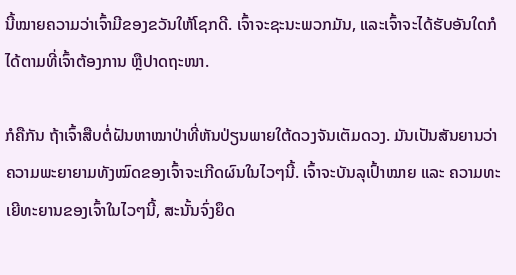ນີ້ໝາຍຄວາມວ່າເຈົ້າມີຂອງຂວັນໃຫ້ໂຊກດີ. ເຈົ້າຈະຊະນະພວກມັນ, ແລະເຈົ້າຈະໄດ້ຮັບອັນໃດກໍໄດ້ຕາມທີ່ເຈົ້າຕ້ອງການ ຫຼືປາດຖະໜາ.

ກໍຄືກັນ ຖ້າເຈົ້າສືບຕໍ່ຝັນຫາໝາປ່າທີ່ຫັນປ່ຽນພາຍໃຕ້ດວງຈັນເຕັມດວງ. ມັນເປັນສັນຍານວ່າຄວາມພະຍາຍາມທັງໝົດຂອງເຈົ້າຈະເກີດຜົນໃນໄວໆນີ້. ເຈົ້າຈະບັນລຸເປົ້າໝາຍ ແລະ ຄວາມທະເຍີທະຍານຂອງເຈົ້າໃນໄວໆນີ້, ສະນັ້ນຈົ່ງຍຶດ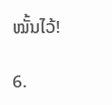ໝັ້ນໄວ້!

6.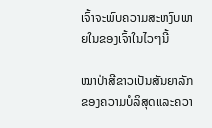ເຈົ້າຈະພົບຄວາມສະຫງົບພາຍໃນຂອງເຈົ້າໃນໄວໆນີ້

ໝາປ່າສີຂາວເປັນສັນຍາລັກຂອງຄວາມບໍລິສຸດແລະຄວາ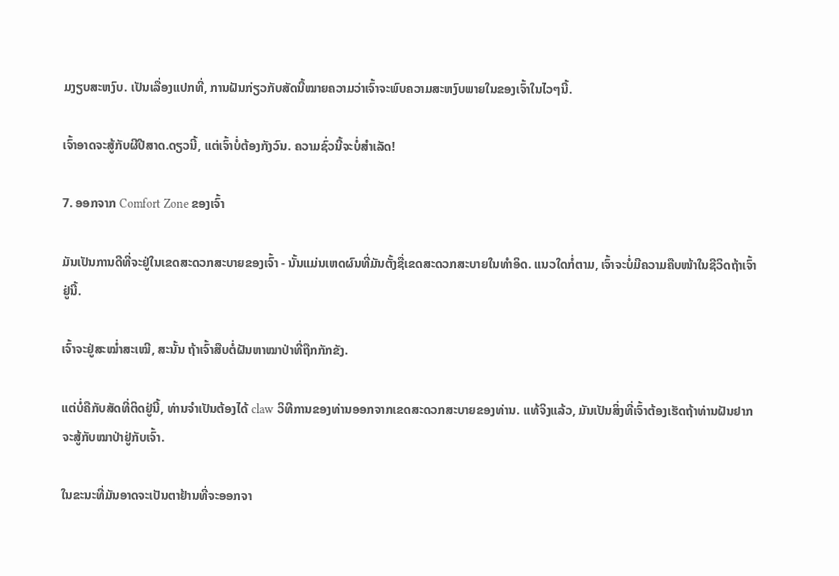ມງຽບສະຫງົບ. ເປັນເລື່ອງແປກທີ່, ການຝັນກ່ຽວກັບສັດນີ້ໝາຍຄວາມວ່າເຈົ້າຈະພົບຄວາມສະຫງົບພາຍໃນຂອງເຈົ້າໃນໄວໆນີ້.

ເຈົ້າອາດຈະສູ້ກັບຜີປີສາດ.ດຽວນີ້, ແຕ່ເຈົ້າບໍ່ຕ້ອງກັງວົນ. ຄວາມຊົ່ວນີ້ຈະບໍ່ສຳເລັດ!

7. ອອກຈາກ Comfort Zone ຂອງເຈົ້າ

ມັນເປັນການດີທີ່ຈະຢູ່ໃນເຂດສະດວກສະບາຍຂອງເຈົ້າ - ນັ້ນແມ່ນເຫດຜົນທີ່ມັນຕັ້ງຊື່ເຂດສະດວກສະບາຍໃນທໍາອິດ. ແນວໃດກໍ່ຕາມ, ເຈົ້າຈະບໍ່ມີຄວາມຄືບໜ້າໃນຊີວິດຖ້າເຈົ້າຢູ່ນີ້.

ເຈົ້າຈະຢູ່ສະໝໍ່າສະເໝີ, ສະນັ້ນ ຖ້າເຈົ້າສືບຕໍ່ຝັນຫາໝາປ່າທີ່ຖືກກັກຂັງ.

ແຕ່ບໍ່ຄືກັບສັດທີ່ຕິດຢູ່ນີ້, ທ່ານຈໍາເປັນຕ້ອງໄດ້ claw ວິທີການຂອງທ່ານອອກຈາກເຂດສະດວກສະບາຍຂອງທ່ານ. ແທ້ຈິງແລ້ວ, ມັນເປັນສິ່ງທີ່ເຈົ້າຕ້ອງເຮັດຖ້າທ່ານຝັນຢາກຈະສູ້ກັບໝາປ່າຢູ່ກັບເຈົ້າ.

ໃນຂະນະທີ່ມັນອາດຈະເປັນຕາຢ້ານທີ່ຈະອອກຈາ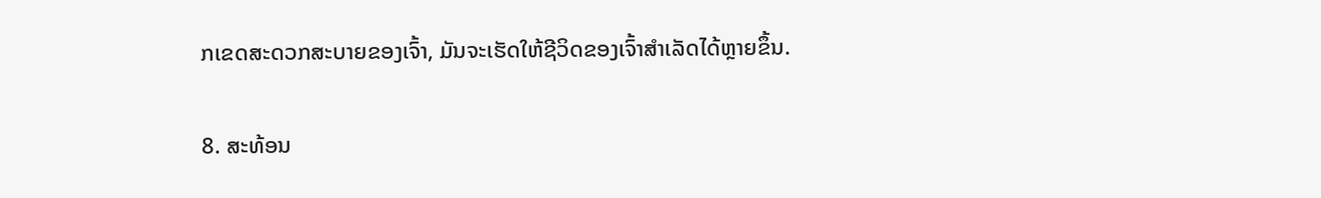ກເຂດສະດວກສະບາຍຂອງເຈົ້າ, ມັນຈະເຮັດໃຫ້ຊີວິດຂອງເຈົ້າສຳເລັດໄດ້ຫຼາຍຂຶ້ນ.

8. ສະທ້ອນ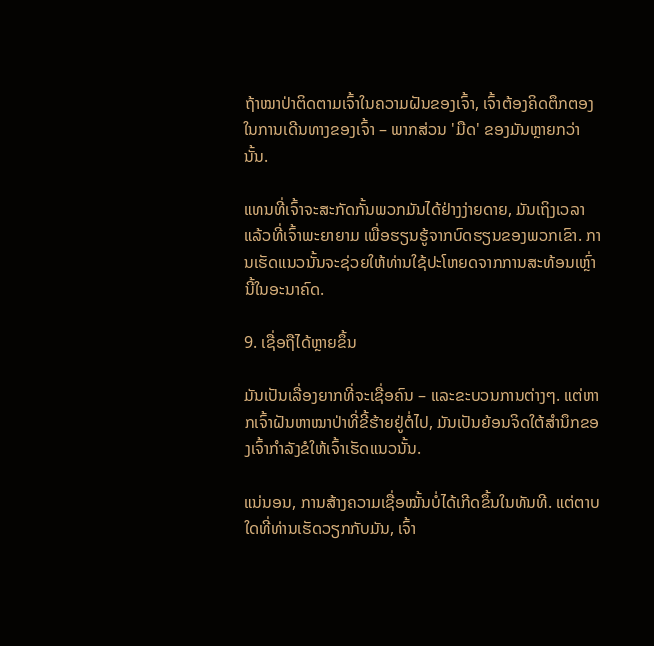ຖ້າໝາປ່າຕິດຕາມເຈົ້າໃນຄວາມຝັນຂອງເຈົ້າ, ເຈົ້າຕ້ອງຄິດຕຶກຕອງໃນການເດີນທາງຂອງເຈົ້າ – ພາກສ່ວນ 'ມືດ' ຂອງມັນຫຼາຍກວ່ານັ້ນ.

ແທນທີ່ເຈົ້າຈະສະກັດກັ້ນພວກມັນໄດ້ຢ່າງງ່າຍດາຍ, ມັນເຖິງເວລາແລ້ວທີ່ເຈົ້າພະຍາຍາມ ເພື່ອຮຽນຮູ້ຈາກບົດຮຽນຂອງພວກເຂົາ. ການເຮັດແນວນັ້ນຈະຊ່ວຍໃຫ້ທ່ານໃຊ້ປະໂຫຍດຈາກການສະທ້ອນເຫຼົ່ານີ້ໃນອະນາຄົດ.

9. ເຊື່ອຖືໄດ້ຫຼາຍຂຶ້ນ

ມັນເປັນເລື່ອງຍາກທີ່ຈະເຊື່ອຄົນ – ແລະຂະບວນການຕ່າງໆ. ແຕ່ຫາກເຈົ້າຝັນຫາໝາປ່າທີ່ຂີ້ຮ້າຍຢູ່ຕໍ່ໄປ, ມັນເປັນຍ້ອນຈິດໃຕ້ສຳນຶກຂອງເຈົ້າກຳລັງຂໍໃຫ້ເຈົ້າເຮັດແນວນັ້ນ.

ແນ່ນອນ, ການສ້າງຄວາມເຊື່ອໝັ້ນບໍ່ໄດ້ເກີດຂຶ້ນໃນທັນທີ. ແຕ່ຕາບໃດທີ່ທ່ານເຮັດວຽກກັບມັນ, ເຈົ້າ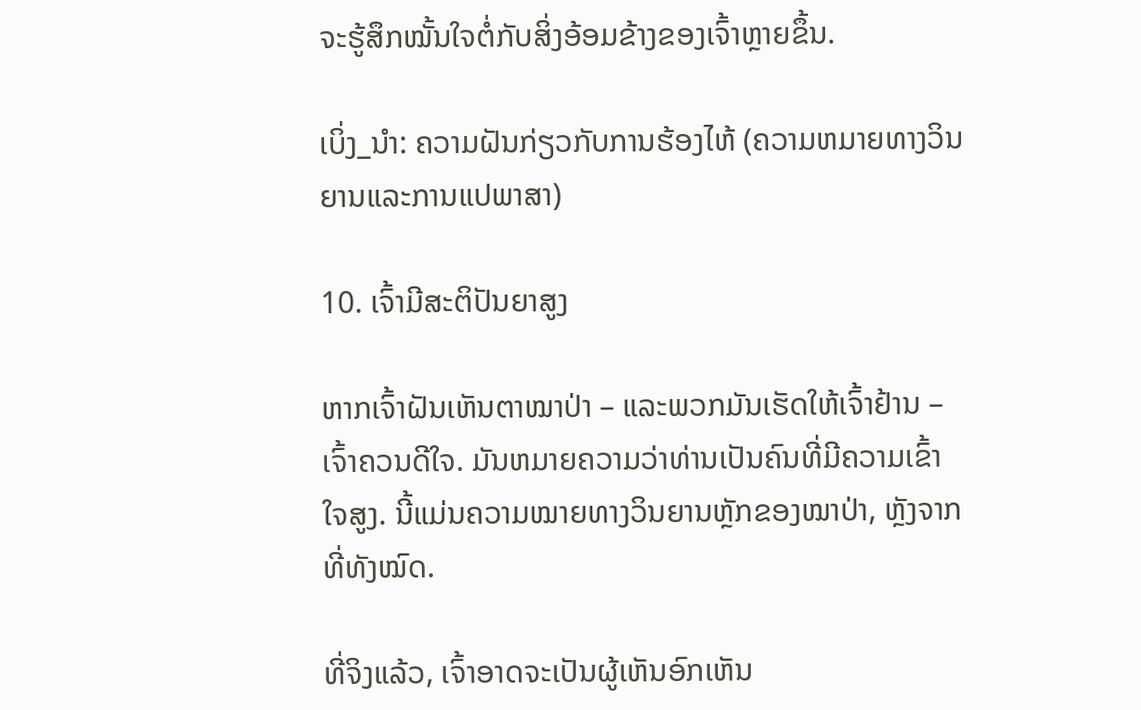ຈະຮູ້ສຶກໝັ້ນໃຈຕໍ່ກັບສິ່ງອ້ອມຂ້າງຂອງເຈົ້າຫຼາຍຂຶ້ນ.

ເບິ່ງ_ນຳ: ຄວາມຝັນກ່ຽວກັບການຮ້ອງໄຫ້ (ຄວາມຫມາຍທາງວິນຍານແລະການແປພາສາ)

10. ເຈົ້າມີສະຕິປັນຍາສູງ

ຫາກເຈົ້າຝັນເຫັນຕາໝາປ່າ – ແລະພວກມັນເຮັດໃຫ້ເຈົ້າຢ້ານ – ເຈົ້າຄວນດີໃຈ. ມັນຫມາຍຄວາມວ່າທ່ານເປັນຄົນທີ່ມີຄວາມເຂົ້າໃຈສູງ. ນີ້ແມ່ນຄວາມໝາຍທາງວິນຍານຫຼັກຂອງໝາປ່າ, ຫຼັງຈາກທີ່ທັງໝົດ.

ທີ່ຈິງແລ້ວ, ເຈົ້າອາດຈະເປັນຜູ້ເຫັນອົກເຫັນ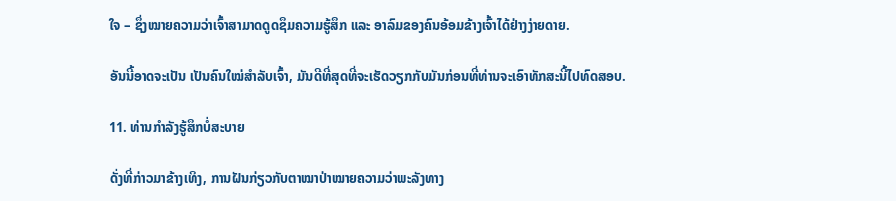ໃຈ – ຊຶ່ງໝາຍຄວາມວ່າເຈົ້າສາມາດດູດຊຶມຄວາມຮູ້ສຶກ ແລະ ອາລົມຂອງຄົນອ້ອມຂ້າງເຈົ້າໄດ້ຢ່າງງ່າຍດາຍ.

ອັນນີ້ອາດຈະເປັນ ເປັນຄົນໃໝ່ສຳລັບເຈົ້າ, ມັນດີທີ່ສຸດທີ່ຈະເຮັດວຽກກັບມັນກ່ອນທີ່ທ່ານຈະເອົາທັກສະນີ້ໄປທົດສອບ.

11. ທ່ານກໍາລັງຮູ້ສຶກບໍ່ສະບາຍ

ດັ່ງທີ່ກ່າວມາຂ້າງເທິງ, ການຝັນກ່ຽວກັບຕາໝາປ່າໝາຍຄວາມວ່າພະລັງທາງ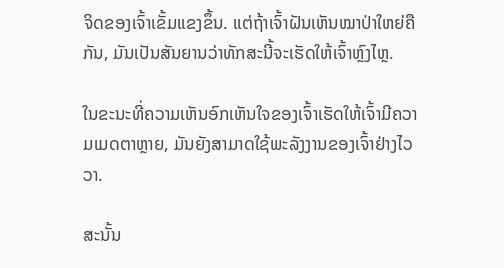ຈິດຂອງເຈົ້າເຂັ້ມແຂງຂຶ້ນ. ແຕ່ຖ້າເຈົ້າຝັນເຫັນໝາປ່າໃຫຍ່ຄືກັນ, ມັນເປັນສັນຍານວ່າທັກສະນີ້ຈະເຮັດໃຫ້ເຈົ້າຫຼົງໄຫຼ.

ໃນຂະນະທີ່ຄວາມເຫັນອົກເຫັນໃຈຂອງເຈົ້າເຮັດໃຫ້ເຈົ້າມີຄວາມເມດຕາຫຼາຍ, ມັນຍັງສາມາດໃຊ້ພະລັງງານຂອງເຈົ້າຢ່າງໄວວາ.

ສະນັ້ນ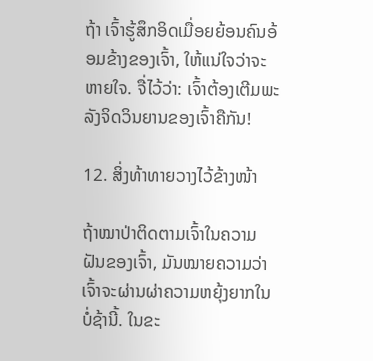ຖ້າ ເຈົ້າຮູ້ສຶກອິດເມື່ອຍຍ້ອນຄົນອ້ອມຂ້າງຂອງເຈົ້າ, ໃຫ້ແນ່ໃຈວ່າຈະຫາຍໃຈ. ຈື່ໄວ້ວ່າ: ເຈົ້າຕ້ອງເຕີມພະລັງຈິດວິນຍານຂອງເຈົ້າຄືກັນ!

12. ສິ່ງທ້າທາຍວາງໄວ້ຂ້າງໜ້າ

ຖ້າໝາປ່າຕິດຕາມເຈົ້າໃນຄວາມຝັນຂອງເຈົ້າ, ມັນໝາຍຄວາມວ່າເຈົ້າຈະຜ່ານຜ່າຄວາມຫຍຸ້ງຍາກໃນບໍ່ຊ້ານີ້. ໃນຂະ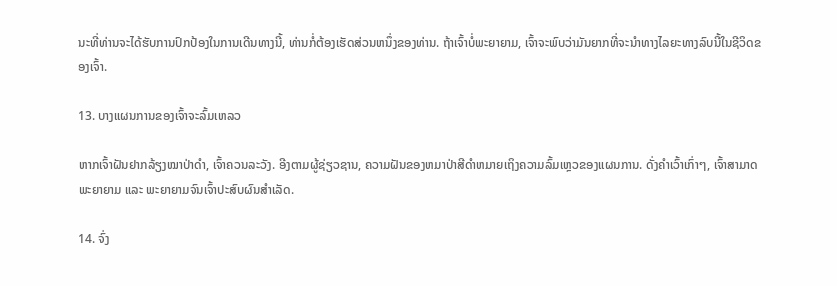ນະທີ່ທ່ານຈະໄດ້ຮັບການປົກປ້ອງໃນການເດີນທາງນີ້, ທ່ານກໍ່ຕ້ອງເຮັດສ່ວນຫນຶ່ງຂອງທ່ານ. ຖ້າເຈົ້າບໍ່ພະຍາຍາມ, ເຈົ້າຈະພົບວ່າມັນຍາກທີ່ຈະນຳທາງໄລຍະທາງລົບນີ້ໃນຊີວິດຂອງເຈົ້າ.

13. ບາງແຜນການຂອງເຈົ້າຈະລົ້ມເຫລວ

ຫາກເຈົ້າຝັນຢາກລ້ຽງໝາປ່າດຳ, ເຈົ້າຄວນລະວັງ. ອີງຕາມຜູ້ຊ່ຽວຊານ, ຄວາມຝັນຂອງຫມາປ່າສີດໍາຫມາຍເຖິງຄວາມລົ້ມເຫຼວຂອງແຜນການ. ດັ່ງຄຳເວົ້າເກົ່າໆ, ເຈົ້າສາມາດພະຍາຍາມ ແລະ ພະຍາຍາມຈົນເຈົ້າປະສົບຜົນສຳເລັດ.

14. ຈົ່ງ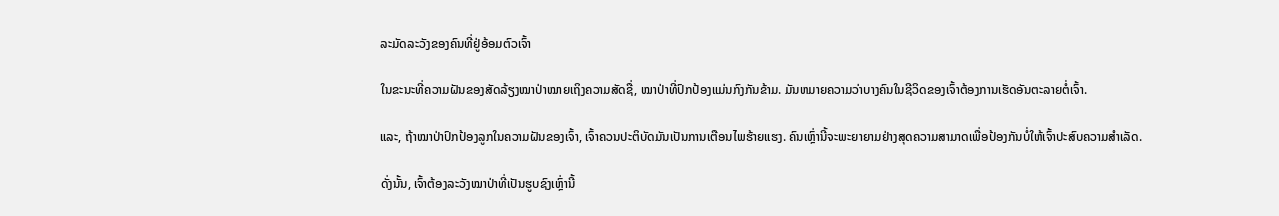ລະມັດລະວັງຂອງຄົນທີ່ຢູ່ອ້ອມຕົວເຈົ້າ

ໃນຂະນະທີ່ຄວາມຝັນຂອງສັດລ້ຽງໝາປ່າໝາຍເຖິງຄວາມສັດຊື່, ໝາປ່າທີ່ປົກປ້ອງແມ່ນກົງກັນຂ້າມ. ມັນຫມາຍຄວາມວ່າບາງຄົນໃນຊີວິດຂອງເຈົ້າຕ້ອງການເຮັດອັນຕະລາຍຕໍ່ເຈົ້າ.

ແລະ, ຖ້າໝາປ່າປົກປ້ອງລູກໃນຄວາມຝັນຂອງເຈົ້າ, ເຈົ້າຄວນປະຕິບັດມັນເປັນການເຕືອນໄພຮ້າຍແຮງ. ຄົນເຫຼົ່ານີ້ຈະພະຍາຍາມຢ່າງສຸດຄວາມສາມາດເພື່ອປ້ອງກັນບໍ່ໃຫ້ເຈົ້າປະສົບຄວາມສຳເລັດ.

ດັ່ງນັ້ນ, ເຈົ້າຕ້ອງລະວັງໝາປ່າທີ່ເປັນຮູບຊົງເຫຼົ່ານີ້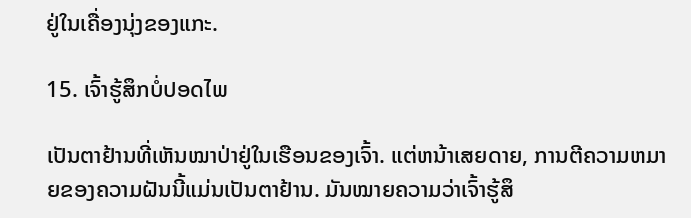ຢູ່ໃນເຄື່ອງນຸ່ງຂອງແກະ.

15. ເຈົ້າຮູ້ສຶກບໍ່ປອດໄພ

ເປັນຕາຢ້ານທີ່ເຫັນໝາປ່າຢູ່ໃນເຮືອນຂອງເຈົ້າ. ແຕ່ຫນ້າເສຍດາຍ, ການຕີຄວາມຫມາຍຂອງຄວາມຝັນນີ້ແມ່ນເປັນຕາຢ້ານ. ມັນໝາຍຄວາມວ່າເຈົ້າຮູ້ສຶ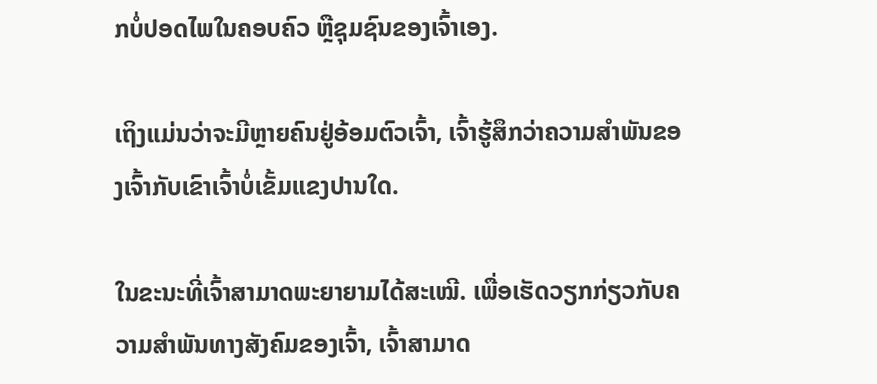ກບໍ່ປອດໄພໃນຄອບຄົວ ຫຼືຊຸມຊົນຂອງເຈົ້າເອງ.

ເຖິງແມ່ນວ່າຈະມີຫຼາຍຄົນຢູ່ອ້ອມຕົວເຈົ້າ, ເຈົ້າຮູ້ສຶກວ່າຄວາມສຳພັນຂອງເຈົ້າກັບເຂົາເຈົ້າບໍ່ເຂັ້ມແຂງປານໃດ.

ໃນຂະນະທີ່ເຈົ້າສາມາດພະຍາຍາມໄດ້ສະເໝີ. ເພື່ອເຮັດວຽກກ່ຽວກັບຄວາມສໍາພັນທາງສັງຄົມຂອງເຈົ້າ, ເຈົ້າສາມາດ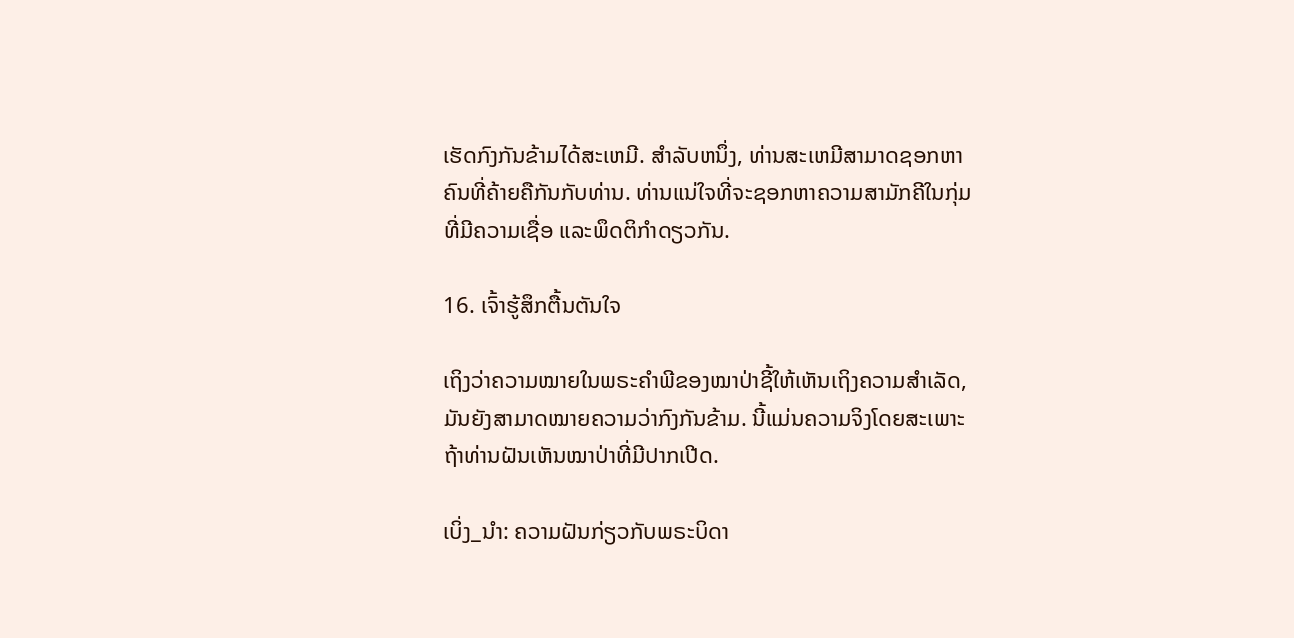ເຮັດກົງກັນຂ້າມໄດ້ສະເຫມີ. ສໍາລັບຫນຶ່ງ, ທ່ານສະເຫມີສາມາດຊອກຫາຄົນທີ່ຄ້າຍຄືກັນກັບທ່ານ. ທ່ານແນ່ໃຈທີ່ຈະຊອກຫາຄວາມສາມັກຄີໃນກຸ່ມທີ່ມີຄວາມເຊື່ອ ແລະພຶດຕິກໍາດຽວກັນ.

16. ເຈົ້າຮູ້ສຶກຕື້ນຕັນໃຈ

ເຖິງວ່າຄວາມໝາຍໃນພຣະຄຳພີຂອງໝາປ່າຊີ້ໃຫ້ເຫັນເຖິງຄວາມສຳເລັດ, ມັນຍັງສາມາດໝາຍຄວາມວ່າກົງກັນຂ້າມ. ນີ້ແມ່ນຄວາມຈິງໂດຍສະເພາະຖ້າທ່ານຝັນເຫັນໝາປ່າທີ່ມີປາກເປີດ.

ເບິ່ງ_ນຳ: ຄວາມຝັນກ່ຽວກັບພຣະບິດາ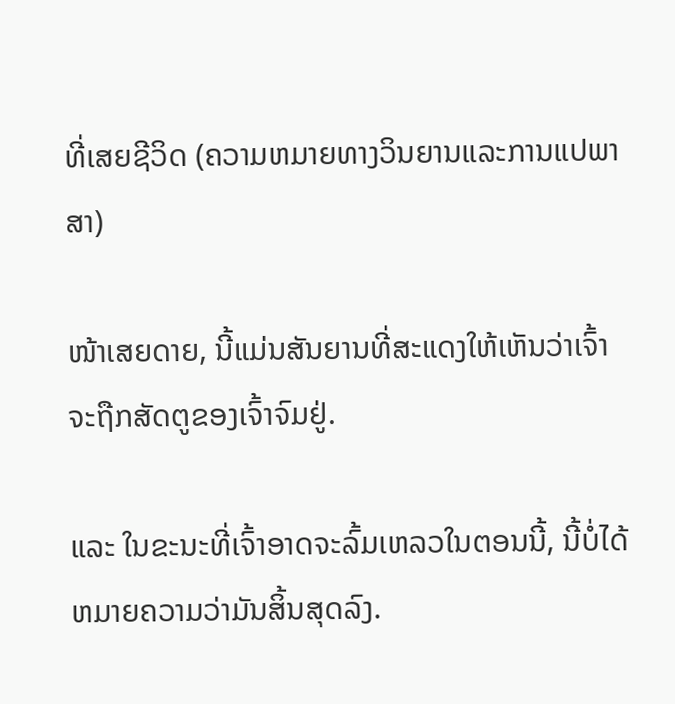ທີ່ເສຍຊີວິດ (ຄວາມຫມາຍທາງວິນຍານແລະການແປພາສາ)

ໜ້າເສຍດາຍ, ນີ້ແມ່ນສັນຍານທີ່ສະແດງໃຫ້ເຫັນວ່າເຈົ້າຈະຖືກສັດຕູຂອງເຈົ້າຈົມຢູ່.

ແລະ ໃນຂະນະທີ່ເຈົ້າອາດຈະລົ້ມເຫລວໃນຕອນນີ້, ນີ້ບໍ່ໄດ້ຫມາຍຄວາມວ່າມັນສິ້ນສຸດລົງ.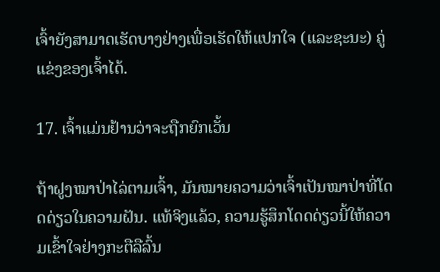ເຈົ້າຍັງສາມາດເຮັດບາງຢ່າງເພື່ອເຮັດໃຫ້ແປກໃຈ (ແລະຊະນະ) ຄູ່ແຂ່ງຂອງເຈົ້າໄດ້.

17. ເຈົ້າແມ່ນຢ້ານວ່າຈະຖືກຍົກເວັ້ນ

ຖ້າຝູງໝາປ່າໄລ່ຕາມເຈົ້າ, ມັນໝາຍຄວາມວ່າເຈົ້າເປັນໝາປ່າທີ່ໂດດດ່ຽວໃນຄວາມຝັນ. ແທ້ຈິງແລ້ວ, ຄວາມຮູ້ສຶກໂດດດ່ຽວນີ້ໃຫ້ຄວາມເຂົ້າໃຈຢ່າງກະຕືລືລົ້ນ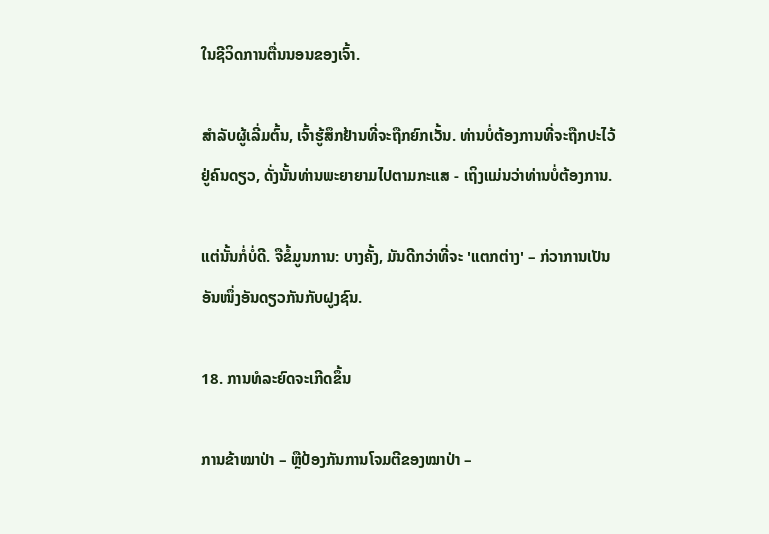ໃນຊີວິດການຕື່ນນອນຂອງເຈົ້າ.

ສຳລັບຜູ້ເລີ່ມຕົ້ນ, ເຈົ້າຮູ້ສຶກຢ້ານທີ່ຈະຖືກຍົກເວັ້ນ. ທ່ານບໍ່ຕ້ອງການທີ່ຈະຖືກປະໄວ້ຢູ່ຄົນດຽວ, ດັ່ງນັ້ນທ່ານພະຍາຍາມໄປຕາມກະແສ - ເຖິງແມ່ນວ່າທ່ານບໍ່ຕ້ອງການ.

ແຕ່ນັ້ນກໍ່ບໍ່ດີ. ຈືຂໍ້ມູນການ: ບາງຄັ້ງ, ມັນດີກວ່າທີ່ຈະ 'ແຕກຕ່າງ' – ກ່ວາການເປັນອັນໜຶ່ງອັນດຽວກັນກັບຝູງຊົນ.

18. ການທໍລະຍົດຈະເກີດຂຶ້ນ

ການຂ້າໝາປ່າ – ຫຼືປ້ອງກັນການໂຈມຕີຂອງໝາປ່າ –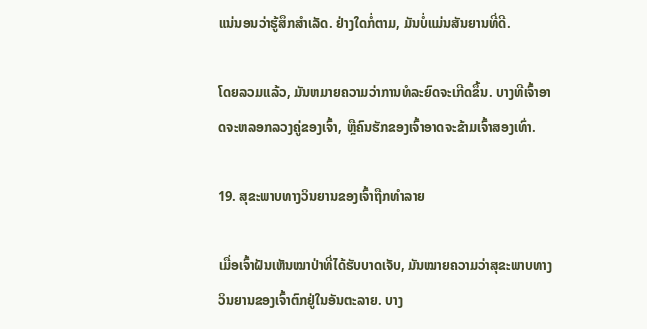ແນ່ນອນວ່າຮູ້ສຶກສຳເລັດ. ຢ່າງໃດກໍ່ຕາມ, ມັນບໍ່ແມ່ນສັນຍານທີ່ດີ.

ໂດຍລວມແລ້ວ, ມັນຫມາຍຄວາມວ່າການທໍລະຍົດຈະເກີດຂຶ້ນ. ບາງທີເຈົ້າອາດຈະຫລອກລວງຄູ່ຂອງເຈົ້າ, ຫຼືຄົນຮັກຂອງເຈົ້າອາດຈະຂ້າມເຈົ້າສອງເທົ່າ.

19. ສຸຂະພາບທາງວິນຍານຂອງເຈົ້າຖືກທຳລາຍ

ເມື່ອເຈົ້າຝັນເຫັນໝາປ່າທີ່ໄດ້ຮັບບາດເຈັບ, ມັນໝາຍຄວາມວ່າສຸຂະພາບທາງວິນຍານຂອງເຈົ້າຕົກຢູ່ໃນອັນຕະລາຍ. ບາງ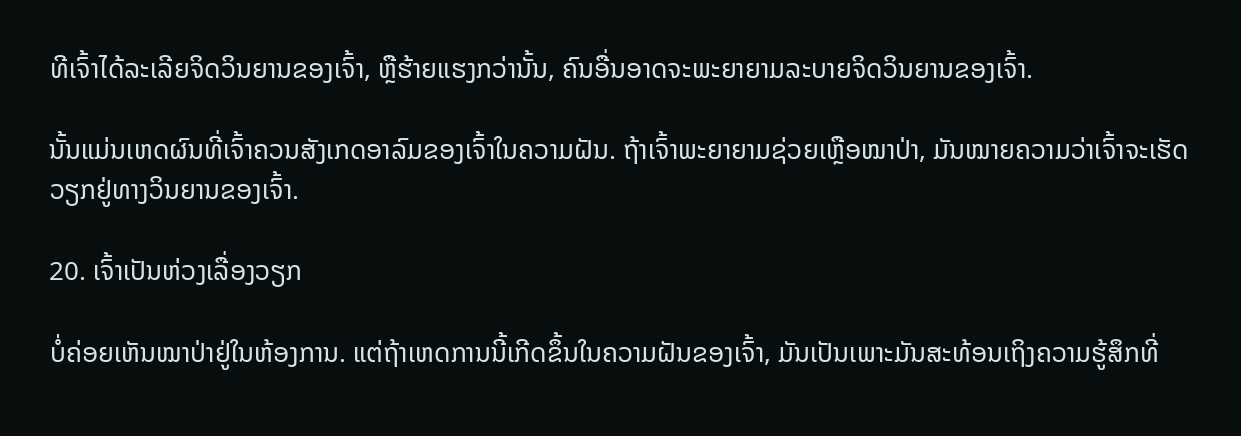ທີເຈົ້າໄດ້ລະເລີຍຈິດວິນຍານຂອງເຈົ້າ, ຫຼືຮ້າຍແຮງກວ່ານັ້ນ, ຄົນອື່ນອາດຈະພະຍາຍາມລະບາຍຈິດວິນຍານຂອງເຈົ້າ.

ນັ້ນແມ່ນເຫດຜົນທີ່ເຈົ້າຄວນສັງເກດອາລົມຂອງເຈົ້າໃນຄວາມຝັນ. ຖ້າເຈົ້າພະຍາຍາມຊ່ວຍເຫຼືອໝາປ່າ, ມັນໝາຍຄວາມວ່າເຈົ້າຈະເຮັດວຽກຢູ່ທາງວິນຍານຂອງເຈົ້າ.

20. ເຈົ້າເປັນຫ່ວງເລື່ອງວຽກ

ບໍ່ຄ່ອຍເຫັນໝາປ່າຢູ່ໃນຫ້ອງການ. ແຕ່ຖ້າເຫດການນີ້ເກີດຂຶ້ນໃນຄວາມຝັນຂອງເຈົ້າ, ມັນເປັນເພາະມັນສະທ້ອນເຖິງຄວາມຮູ້ສຶກທີ່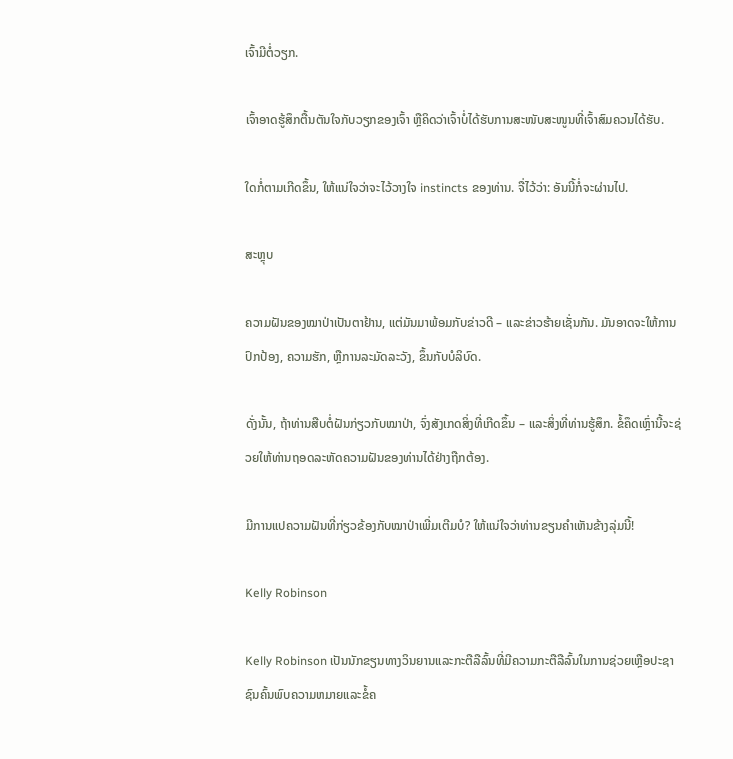ເຈົ້າມີຕໍ່ວຽກ.

ເຈົ້າອາດຮູ້ສຶກຕື້ນຕັນໃຈກັບວຽກຂອງເຈົ້າ ຫຼືຄິດວ່າເຈົ້າບໍ່ໄດ້ຮັບການສະໜັບສະໜູນທີ່ເຈົ້າສົມຄວນໄດ້ຮັບ.

ໃດກໍ່ຕາມເກີດຂຶ້ນ, ໃຫ້ແນ່ໃຈວ່າຈະໄວ້ວາງໃຈ instincts ຂອງທ່ານ. ຈື່ໄວ້ວ່າ: ອັນນີ້ກໍ່ຈະຜ່ານໄປ.

ສະຫຼຸບ

ຄວາມຝັນຂອງໝາປ່າເປັນຕາຢ້ານ, ແຕ່ມັນມາພ້ອມກັບຂ່າວດີ – ແລະຂ່າວຮ້າຍເຊັ່ນກັນ. ມັນອາດຈະໃຫ້ການປົກປ້ອງ, ຄວາມຮັກ, ຫຼືການລະມັດລະວັງ, ຂຶ້ນກັບບໍລິບົດ.

ດັ່ງນັ້ນ, ຖ້າທ່ານສືບຕໍ່ຝັນກ່ຽວກັບໝາປ່າ, ຈົ່ງສັງເກດສິ່ງທີ່ເກີດຂຶ້ນ – ແລະສິ່ງທີ່ທ່ານຮູ້ສຶກ. ຂໍ້ຄຶດເຫຼົ່ານີ້ຈະຊ່ວຍໃຫ້ທ່ານຖອດລະຫັດຄວາມຝັນຂອງທ່ານໄດ້ຢ່າງຖືກຕ້ອງ.

ມີການແປຄວາມຝັນທີ່ກ່ຽວຂ້ອງກັບໝາປ່າເພີ່ມເຕີມບໍ? ໃຫ້ແນ່ໃຈວ່າທ່ານຂຽນຄໍາເຫັນຂ້າງລຸ່ມນີ້!

Kelly Robinson

Kelly Robinson ເປັນນັກຂຽນທາງວິນຍານແລະກະຕືລືລົ້ນທີ່ມີຄວາມກະຕືລືລົ້ນໃນການຊ່ວຍເຫຼືອປະຊາຊົນຄົ້ນພົບຄວາມຫມາຍແລະຂໍ້ຄ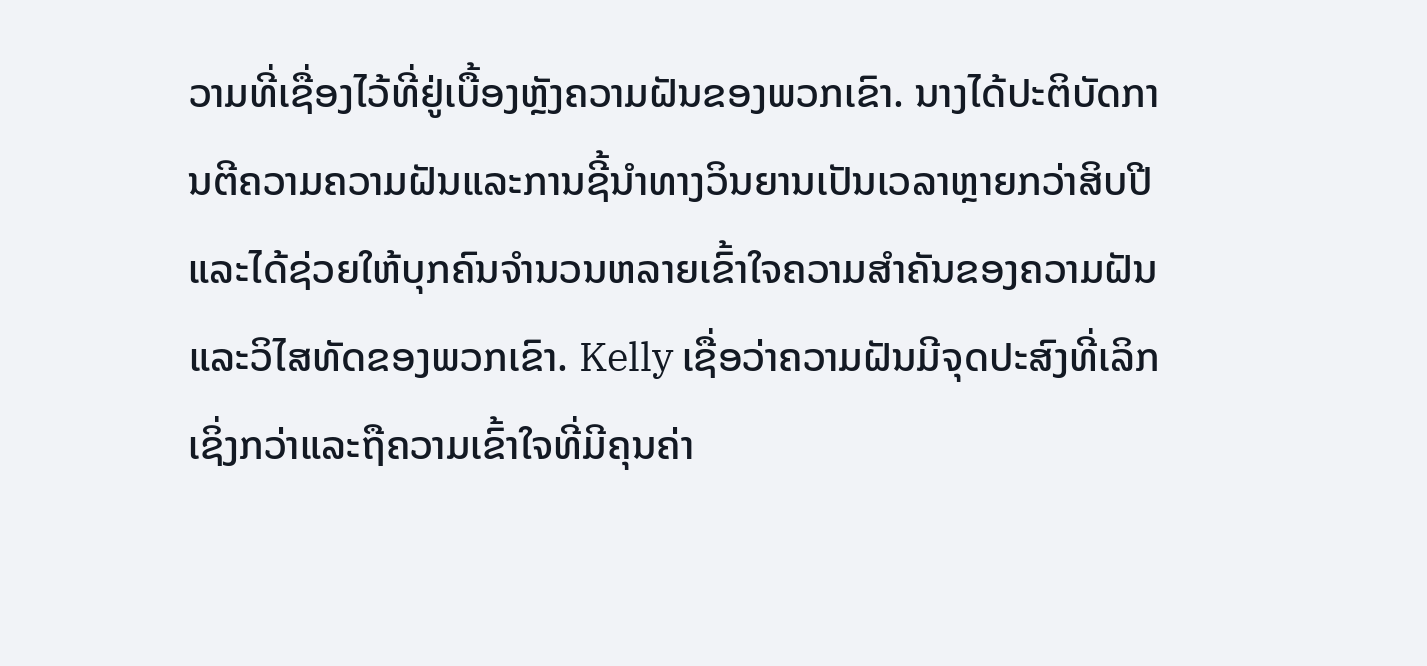ວາມທີ່ເຊື່ອງໄວ້ທີ່ຢູ່ເບື້ອງຫຼັງຄວາມຝັນຂອງພວກເຂົາ. ນາງໄດ້ປະຕິບັດການຕີຄວາມຄວາມຝັນແລະການຊີ້ນໍາທາງວິນຍານເປັນເວລາຫຼາຍກວ່າສິບປີແລະໄດ້ຊ່ວຍໃຫ້ບຸກຄົນຈໍານວນຫລາຍເຂົ້າໃຈຄວາມສໍາຄັນຂອງຄວາມຝັນແລະວິໄສທັດຂອງພວກເຂົາ. Kelly ເຊື່ອວ່າຄວາມຝັນມີຈຸດປະສົງທີ່ເລິກເຊິ່ງກວ່າແລະຖືຄວາມເຂົ້າໃຈທີ່ມີຄຸນຄ່າ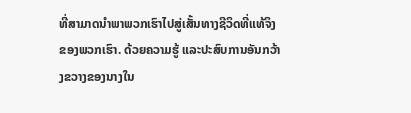ທີ່ສາມາດນໍາພາພວກເຮົາໄປສູ່ເສັ້ນທາງຊີວິດທີ່ແທ້ຈິງຂອງພວກເຮົາ. ດ້ວຍຄວາມຮູ້ ແລະປະສົບການອັນກວ້າງຂວາງຂອງນາງໃນ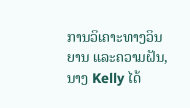ການວິເຄາະທາງວິນຍານ ແລະຄວາມຝັນ, ນາງ Kelly ໄດ້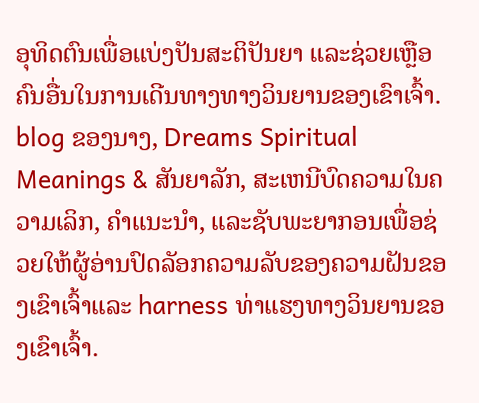ອຸທິດຕົນເພື່ອແບ່ງປັນສະຕິປັນຍາ ແລະຊ່ວຍເຫຼືອຄົນອື່ນໃນການເດີນທາງທາງວິນຍານຂອງເຂົາເຈົ້າ. blog ຂອງນາງ, Dreams Spiritual Meanings & ສັນຍາລັກ, ສະເຫນີບົດຄວາມໃນຄວາມເລິກ, ຄໍາແນະນໍາ, ແລະຊັບພະຍາກອນເພື່ອຊ່ວຍໃຫ້ຜູ້ອ່ານປົດລັອກຄວາມລັບຂອງຄວາມຝັນຂອງເຂົາເຈົ້າແລະ harness ທ່າແຮງທາງວິນຍານຂອງເຂົາເຈົ້າ.